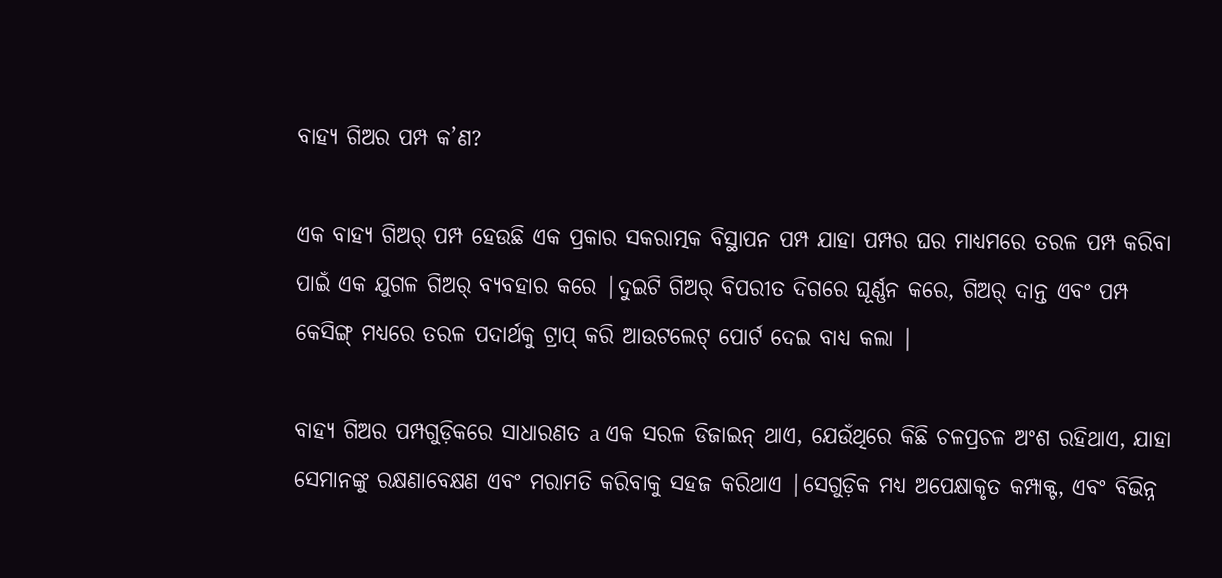ବାହ୍ୟ ଗିଅର ପମ୍ପ କ’ଣ?

ଏକ ବାହ୍ୟ ଗିଅର୍ ପମ୍ପ ହେଉଛି ଏକ ପ୍ରକାର ସକରାତ୍ମକ ବିସ୍ଥାପନ ପମ୍ପ ଯାହା ପମ୍ପର ଘର ମାଧ୍ୟମରେ ତରଳ ପମ୍ପ କରିବା ପାଇଁ ଏକ ଯୁଗଳ ଗିଅର୍ ବ୍ୟବହାର କରେ |ଦୁଇଟି ଗିଅର୍ ବିପରୀତ ଦିଗରେ ଘୂର୍ଣ୍ଣନ କରେ, ଗିଅର୍ ଦାନ୍ତ ଏବଂ ପମ୍ପ କେସିଙ୍ଗ୍ ମଧ୍ୟରେ ତରଳ ପଦାର୍ଥକୁ ଟ୍ରାପ୍ କରି ଆଉଟଲେଟ୍ ପୋର୍ଟ ଦେଇ ବାଧ୍ୟ କଲା |

ବାହ୍ୟ ଗିଅର ପମ୍ପଗୁଡ଼ିକରେ ସାଧାରଣତ a ଏକ ସରଳ ଡିଜାଇନ୍ ଥାଏ, ଯେଉଁଥିରେ କିଛି ଚଳପ୍ରଚଳ ଅଂଶ ରହିଥାଏ, ଯାହା ସେମାନଙ୍କୁ ରକ୍ଷଣାବେକ୍ଷଣ ଏବଂ ମରାମତି କରିବାକୁ ସହଜ କରିଥାଏ |ସେଗୁଡ଼ିକ ମଧ୍ୟ ଅପେକ୍ଷାକୃତ କମ୍ପାକ୍ଟ, ଏବଂ ବିଭିନ୍ନ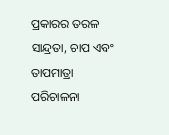ପ୍ରକାରର ତରଳ ସାନ୍ଦ୍ରତା, ଚାପ ଏବଂ ତାପମାତ୍ରା ପରିଚାଳନା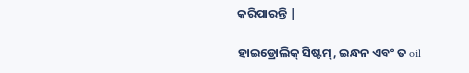କରିପାରନ୍ତି |

ହାଇଡ୍ରୋଲିକ୍ ସିଷ୍ଟମ୍, ଇନ୍ଧନ ଏବଂ ତ oil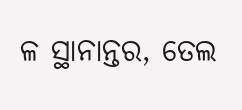ଳ ସ୍ଥାନାନ୍ତର, ତେଲ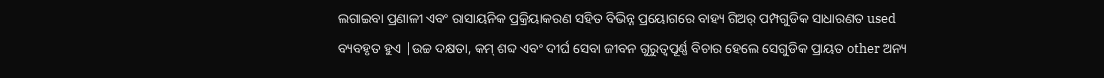ଲଗାଇବା ପ୍ରଣାଳୀ ଏବଂ ରାସାୟନିକ ପ୍ରକ୍ରିୟାକରଣ ସହିତ ବିଭିନ୍ନ ପ୍ରୟୋଗରେ ବାହ୍ୟ ଗିଅର୍ ପମ୍ପଗୁଡିକ ସାଧାରଣତ used ବ୍ୟବହୃତ ହୁଏ |ଉଚ୍ଚ ଦକ୍ଷତା, କମ୍ ଶବ୍ଦ ଏବଂ ଦୀର୍ଘ ସେବା ଜୀବନ ଗୁରୁତ୍ୱପୂର୍ଣ୍ଣ ବିଚାର ହେଲେ ସେଗୁଡିକ ପ୍ରାୟତ other ଅନ୍ୟ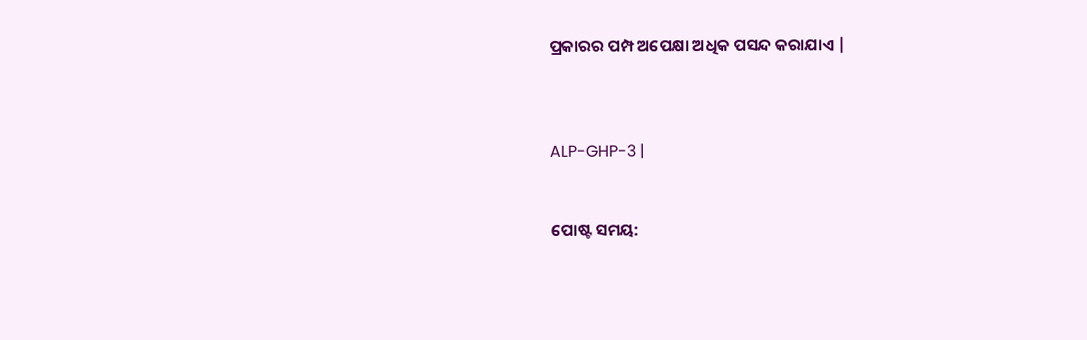ପ୍ରକାରର ପମ୍ପ ଅପେକ୍ଷା ଅଧିକ ପସନ୍ଦ କରାଯାଏ |



ALP-GHP-3 |


ପୋଷ୍ଟ ସମୟ: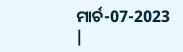ମାର୍ଚ-07-2023 |